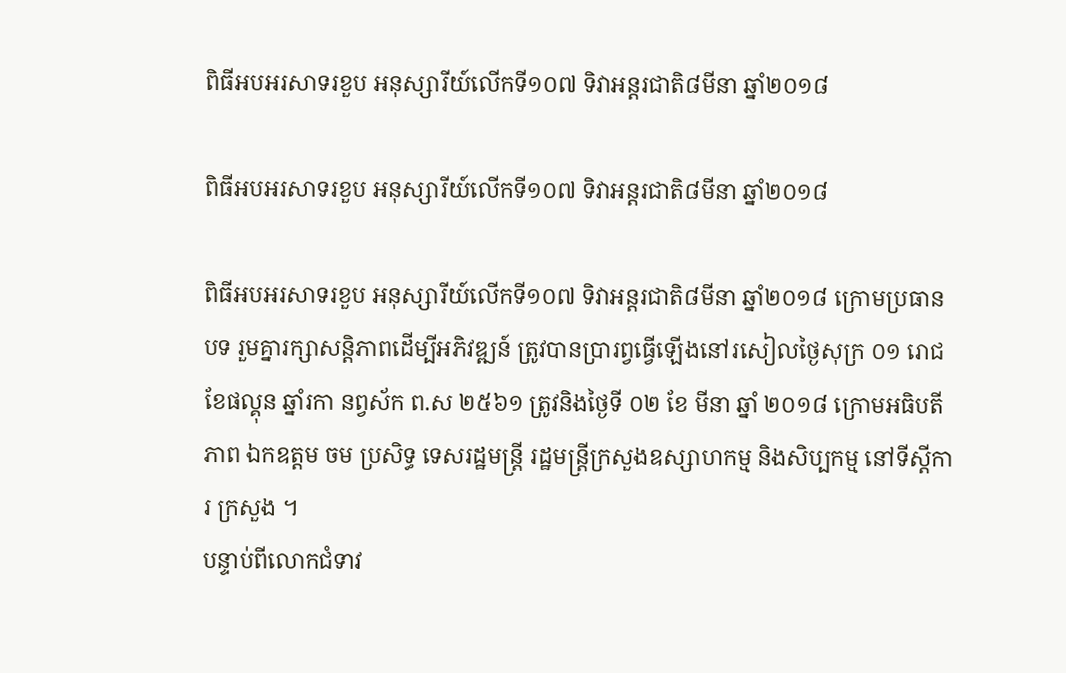ពិធីអបអរសាទរខួប អនុស្សារីយ៍លើកទី១០៧ ទិវាអន្តរជាតិ៨មីនា ឆ្នាំ២០១៨

ពិធីអបអរសាទរខួប អនុស្សារីយ៍លើកទី១០៧ ទិវាអន្តរជាតិ៨មីនា ឆ្នាំ២០១៨

ពិធីអបអរសាទរខួប អនុស្សារីយ៍លើកទី១០៧ ទិវាអន្តរជាតិ៨មីនា ឆ្នាំ២០១៨ ក្រោមប្រធាន បទ រួមគ្នារក្សាសន្តិភាពដើម្បីអភិវឌ្ឍន៍ ត្រូវបានប្រារព្វធ្វើឡើងនៅរសៀលថ្ងៃសុក្រ ០១ រោជ ខែផល្គុន ឆ្នាំរកា នព្វស័ក ព.ស ២៥៦១ ត្រូវនិងថ្ងៃទី ០២ ខែ មីនា ឆ្នាំ ២០១៨ ក្រោមអធិបតីភាព ឯកឧត្តម ចម ប្រសិទ្ធ ទេសរដ្ឋមន្ត្រី រដ្ឋមន្ត្រីក្រសួងឧស្សាហកម្ម និងសិប្បកម្ម នៅទីស្តីការ ក្រសួង ។
បន្ទាប់ពីលោកជំទាវ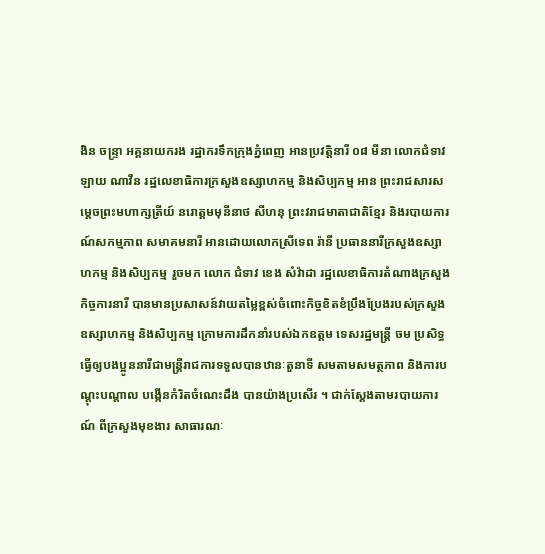ងិន ចន្ទ្រា អគ្គនាយករង រដ្ឋាករទឹកក្រុងភ្នំពេញ អានប្រវត្តិនារី ០៨ មីនា លោកជំទាវ ឡាយ ណាវីន រដ្ឋលេខាធិការក្រសួងឧស្សាហកម្ម និងសិប្បកម្ម អាន ព្រះរាជសារសម្តេចព្រះមហាក្សត្រីយ៍ នរោត្តមមុនីនាថ សីហនុ ព្រះវរាជមាតាជាតិខ្មែរ និងរបាយការណ៍សកម្មភាព សមាគមនារី អានដោយលោកស្រីទេព រ៉ានី ប្រធាននារីក្រសួងឧស្សាហកម្ម និងសិប្បកម្ម រួចមក លោក ជំទាវ ខេង សំវ៉ាដា រដ្ឋលេខាធិការតំណាងក្រសួងកិច្ចការនារី បានមានប្រសាសន៍វាយតម្លៃខ្ពស់ចំពោះកិច្ចខិតខំប្រឹងប្រែងរបស់ក្រសួងឧស្សាហកម្ម និងសិប្បកម្ម ក្រោមការដឹកនាំរបស់ឯកឧត្តម ទេសរដ្ឋមន្ត្រី ចម ប្រសិទ្ធ ធ្វើឲ្យបងប្អូននារីជាមន្ត្រីរាជការទទួលបានឋានៈតួនាទី សមតាមសមត្ថភាព និងការបណ្តុះបណ្តាល បង្កើនកំរិតចំណេះដឹង បានយ៉ាងប្រសើរ ។ ជាក់ស្តែងតាមរបាយការណ៍ ពីក្រសួងមុខងារ សាធារណៈ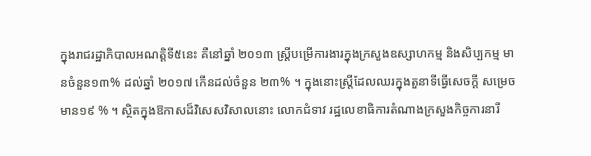ក្នុងរាជរដ្ឋាភិបាលអណត្តិទី៥នេះ គឺនៅឆ្នាំ ២០១៣ ស្ត្រីបម្រើការងារក្នុងក្រសួងឧស្សាហកម្ម និងសិប្បកម្ម មានចំនួន១៣% ដល់ឆ្នាំ ២០១៧ កើនដល់ចំនួន ២៣% ។ ក្នុងនោះស្ត្រីដែលឈរក្នុងតួនាទីធ្វើសេចក្តី សម្រេច មាន១៩ % ។ ស្ថិតក្នុងឱកាសដ៏វិសេសវិសាលនោះ លោកជំទាវ រដ្ឋលេខាធិការតំណាងក្រសួងកិច្ចការនារី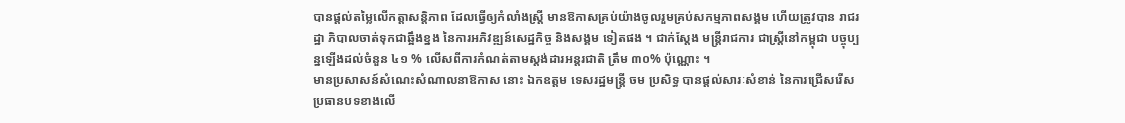បានផ្តល់តម្លៃលើកត្តាសន្តិភាព ដែលធ្វើឲ្យកំលាំងស្ត្រី មានឱកាសគ្រប់យ៉ាងចូលរួមគ្រប់សកម្មភាពសង្គម ហើយត្រូវបាន រាជរដ្ឋា ភិបាលចាត់ទុកជាឆ្អឹងខ្នង នៃការអភិវឌ្ឍន៍សេដ្ឋកិច្ច និងសង្គម ទៀតផង ។ ជាក់ស្តែង មន្ត្រីរាជការ ជាស្ត្រីនៅកម្ពុជា បច្ចុប្បន្នឡើងដល់ចំនួន ៤១ % លើសពីការកំណត់តាមស្តង់ដារអន្តរជាតិ ត្រឹម ៣០% ប៉ុណ្ណោះ ។
មានប្រសាសន៍សំណេះសំណាលនាឱកាស នោះ ឯកឧត្តម ទេសរដ្ឋមន្ត្រី ចម ប្រសិទ្ធ បានផ្តល់សារៈសំខាន់ នៃការជ្រើសរើស ប្រធានបទខាងលើ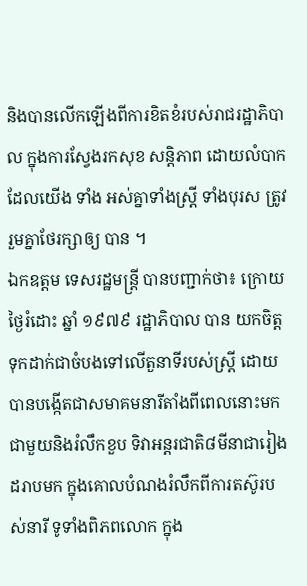និងបានលើកឡើងពីការខិតខំរបស់រាជរដ្ឋាភិបាល ក្នុងការស្វែងរកសុខ សន្តិភាព ដោយលំបាក ដែលយើង ទាំង អស់គ្នាទាំងស្ត្រី ទាំងបុរស ត្រូវរួមគ្នាថែរក្សាឲ្យ បាន ។
ឯកឧត្តម ទេសរដ្ឋមន្ត្រី បានបញ្ជាក់ថា៖ ក្រោយថ្ងៃរំដោះ ឆ្នាំ ១៩៧៩ រដ្ឋាភិបាល បាន យកចិត្តទុកដាក់ជាចំបងទៅលើតួនាទីរបស់ស្ត្រី ដោយបានបង្កើតជាសមាគមនារីតាំងពីពេលនោះមក ជាមួយនិងរំលឹកខួប ទិវាអន្តរជាតិ៨មីនាជារៀងដរាបមក ក្នុងគោលបំណងរំលឹកពីការតស៊ូរបស់នារី ទូទាំងពិភពលោក ក្នុង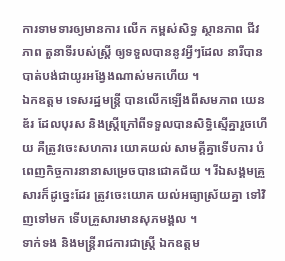ការទាមទារឲ្យមានការ លើក កម្ពស់សិទ្ធ ស្ថានភាព ជីវភាព តួនាទីរបស់ស្ត្រី ឲ្យទទួលបាននូវអ្វីៗដែល នារីបានបាត់បង់ជាយូរអង្វែងណាស់មកហើយ ។
ឯកឧត្តម ទេសរដ្ឋមន្ត្រី បានលើកឡើងពីសមភាព យេនឌ័រ ដែលបុរស និងស្ត្រីក្រៅពីទទួលបានសិទ្ធិស្មើគ្នារួចហើយ គឺត្រូវចេះសហការ យោគយល់ សាមគ្គីគ្នាទើបការ បំពេញកិច្ចការនានាសម្រេចបានជោគជ័យ ។ រីឯសង្គមគ្រួសារក៏ដូច្នេះដែរ ត្រូវចេះយោគ យល់អធ្យាស្រ័យគ្នា ទៅវិញទៅមក ទើបគ្រួសារមានសុភមង្គល ។
ទាក់ទង និងមន្ត្រីរាជការជាស្ត្រី ឯកឧត្តម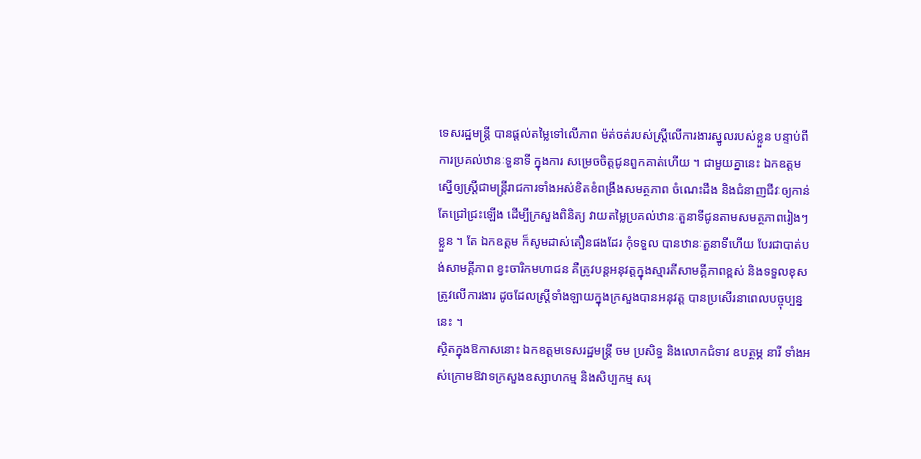ទេសរដ្ឋមន្ត្រី បានផ្តល់តម្លៃទៅលើភាព ម៉ត់ចត់របស់ស្ត្រីលើការងារស្នូលរបស់ខ្លួន បន្ទាប់ពីការប្រគល់ឋានៈទួនាទី ក្នុងការ សម្រេចចិត្តជូនពួកគាត់ហើយ ។ ជាមួយគ្នានេះ ឯកឧត្តម ស្នើឲ្យស្ត្រីជាមន្ត្រីរាជការទាំងអស់ខិតខំពង្រឹងសមត្ថភាព ចំណេះដឹង និងជំនាញជីវៈឲ្យកាន់តែជ្រៅជ្រះឡើង ដើម្បីក្រសួងពិនិត្យ វាយតម្លៃប្រគល់ឋានៈតួនាទីជូនតាមសមត្ថភាពរៀងៗខ្លួន ។ តែ ឯកឧត្តម ក៏សូមដាស់តឿនផងដែរ កុំទទួល បានឋានៈតួនាទីហើយ បែរជាបាត់បង់សាមគ្គីភាព ខ្វះចារិកមហាជន គឺត្រូវបន្តអនុវត្តក្នុងស្មារតីសាមគ្គីភាពខ្ពស់ និងទទួលខុសត្រូវលើការងារ ដូចដែលស្ត្រីទាំងឡាយក្នុងក្រសួងបានអនុវត្ត បានប្រសើរនាពេលបច្ចុប្បន្ននេះ ។
ស្ថិតក្នុងឱកាសនោះ ឯកឧត្តមទេសរដ្ឋមន្ត្រី ចម ប្រសិទ្ធ និងលោកជំទាវ ឧបត្ថម្ភ នារី ទាំងអស់ក្រោមឱវាទក្រសួងឧស្សាហកម្ម និងសិប្បកម្ម សរុ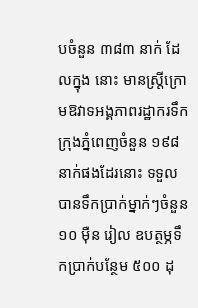បចំនួន ៣៨៣ នាក់ ដែលក្នុង នោះ មានស្ត្រីក្រោមឱវាទអង្គភាពរដ្ឋាករទឹកក្រុងភ្នំពេញចំនួន ១៩៨នាក់ផងដែរនោះ ទទួលបានទឹកប្រាក់ម្នាក់ៗចំនួន ១០ មុឺន រៀល ឧបត្ថម្ភទឹកប្រាក់បន្ថែម ៥០០ ដុ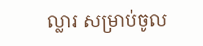ល្លារ សម្រាប់ចូល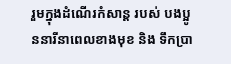រួមក្នុងដំណើរកំសាន្ត របស់ បងប្អូននារីនាពេលខាងមុខ និង ទឹកប្រា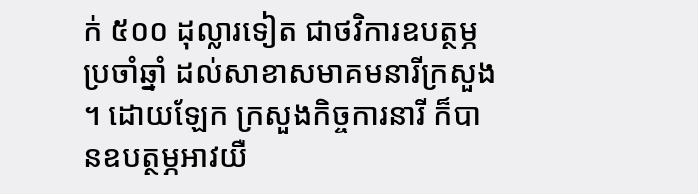ក់ ៥០០ ដុល្លារទៀត ជាថវិការឧបត្ថម្ភប្រចាំឆ្នាំ ដល់សាខាសមាគមនារីក្រសួង ។ ដោយឡែក ក្រសួងកិច្ចការនារី ក៏បានឧបត្ថម្ភអាវយឺ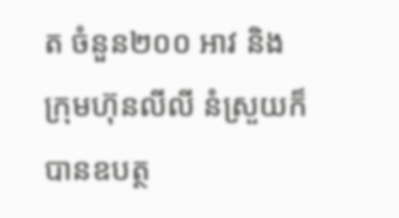ត ចំនួន២០០ អាវ និង ក្រុមហ៊ុនលីលី នំស្រួយក៏បានឧបត្ថ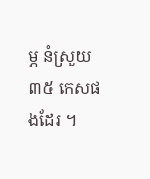ម្ភ នំស្រួយ៣៥ កេសផងដែរ ។